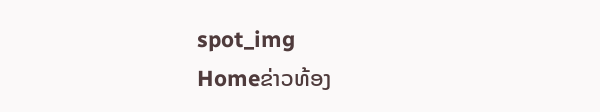spot_img
Homeຂ່າວທ້ອງ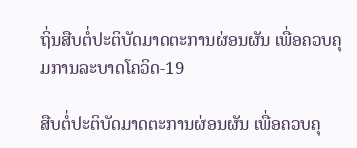ຖິ່ນສືບຕໍ່ປະຕິບັດມາດຕະການຜ່ອນຜັນ ເພື່ອຄວບຄຸມການລະບາດໂຄວິດ-19

ສືບຕໍ່ປະຕິບັດມາດຕະການຜ່ອນຜັນ ເພື່ອຄວບຄຸ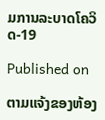ມການລະບາດໂຄວິດ-19

Published on

ຕາມແຈ້ງຂອງຫ້ອງ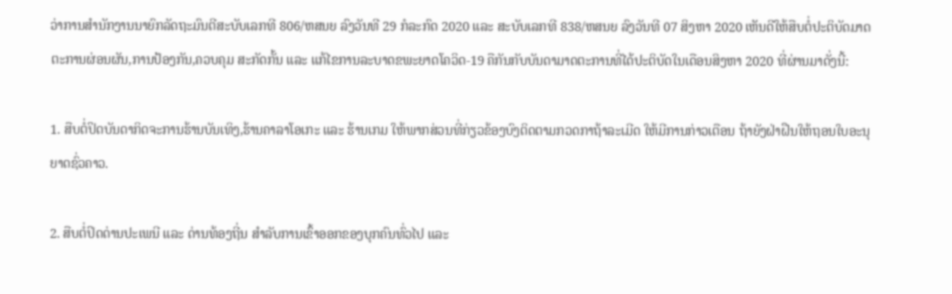ວ່າການສຳນັກງານນາຍົກລັດຖະມົນຕີສະບັບເລກທີ 806/ຫສນຍ ລົງວັນທີ 29 ກໍລະກົດ 2020 ແລະ ສະບັບເລກທີ 838/ຫສນຍ ລົງວັນທີ 07 ສິງຫາ 2020 ເຫັນດີໃຫ້ສືບຕໍ່ປະຕິບັດມາດຕະການຜ່ອນຜັນ,ການປ້ອງກັນ,ຄວບຄຸມ ສະກັດກັ້ນ ແລະ ແກ້ໄຂການລະບາດຂພະຍາດໂຄວິດ-19 ຄືກັນກັບບັນດາມາດຕະການທີ່ໄດ້ປະຕິບັດໃນເດືອນສິງຫາ 2020 ທີ່ຜ່ານມາດັ່ງນີ້:

1. ສືບຕໍ່ປິດບັນດາກິດຈະການຮ້ານບັນເທິງ,ຮ້ານຄາລາໂອເກະ ແລະ ຮ້ານເກມ ໃຫ້ພາກສ່ວນທີ່ກ່ຽວຂ້ອງບົງຕິດຕາມກວດກາຖ້າລະເມີດ ໃຫ້ມີການກ່າວເຕືອນ ຖ້າຍັງຝ່າຝືນໃຫ້ຖອນໃບອະນຸຍາດຊົ່ວຄາວ.

2. ສືບຕໍ່ປິດດ່ານປະເພນີ ແລະ ດ່ານທ້ອງຖີ່ນ ສຳລັບການເຂົ້າອອກຂອງບຸກຄົນທົ່ວໄປ ແລະ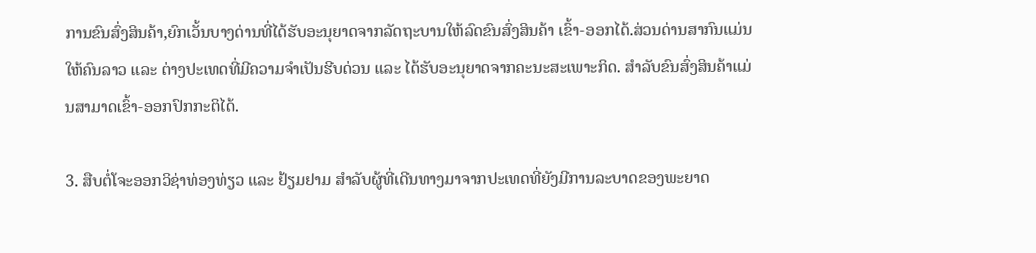ການຂົນສົ່ງສິນຄ້າ,ຍົກເວັ້ນບາງດ່ານທີ່ໄດ້ຮັບອະນຸຍາດຈາກລັດຖະບານໃຫ້ລົດຂົນສົ່ງສິນຄ້າ ເຂົ້າ-ອອກໄດ້.ສ່ວນດ່ານສາກົນແມ່ນໃຫ້ຄົນລາວ ແລະ ຕ່າງປະເທດທີ່ມີຄວາມຈຳເປັນຮີບດ່ວນ ແລະ ໄດ້ຮັບອະນຸຍາດຈາກຄະນະສະເພາະກິດ. ສຳລັບຂົນສົ່ງສິນຄ້າແມ່ນສາມາດເຂົ້າ-ອອກປົກກະຕິໄດ້.

3. ສືບຕໍ່ໂຈະອອກວິຊ່າທ່ອງທ່ຽວ ແລະ ຢ້ຽມຢາມ ສໍາລັບຜູ້ທີ່ເດີນທາງມາຈາກປະເທດທີ່ຍັງມີການລະບາດຂອງພະຍາດ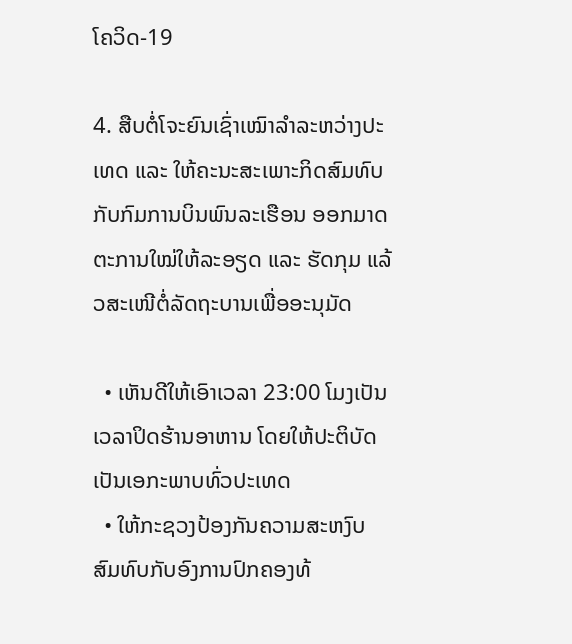ໂຄວິດ-19

4. ສືບຕໍ່ໂຈະຍົນເຊົ່າເໝົາລໍາລະຫວ່າງປະເທດ ແລະ ໃຫ້ຄະນະສະເພາະກິດສົມທົບກັບກົມການບິນພົນລະເຮືອນ ອອກມາດຕະການໃໝ່ໃຫ້ລະອຽດ ແລະ ຮັດກຸມ ແລ້ວສະເໜີຕໍ່ລັດຖະບານເພື່ອອະນຸມັດ

  • ເຫັນດີໃຫ້ເອົາເວລາ 23:00 ໂມງເປັນເວລາປິດຮ້ານອາຫານ ໂດຍໃຫ້ປະຕິບັດເປັນເອກະພາບທົ່ວປະເທດ
  • ໃຫ້ກະຊວງປ້ອງກັນຄວາມສະຫງົບ ສົມທົບກັບອົງການປົກຄອງທ້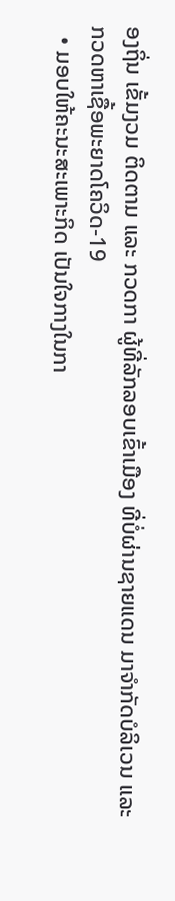ອງຖິ່ນ ເຂັ້ມງວມ ຕິດຕາມ ແລະ ກວດກາ ຜູ້ທີ່ລັກລອບເຂົ້າເມືອງ ທີ່ບໍ່ຜ່ານຊາຍແດນ ມາຈໍາກັດບໍລິເວນ ແລະ ກວດຫາເຊື້ອພະຍາດໂຄວິດ-19
  • ມອບໃຫ້ຄະນະສະເພາະກິດ ເປັນໃຈກາງໃນກາ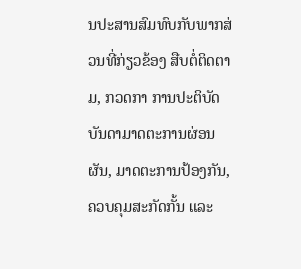ນປະສານສົມທົບກັບພາກສ່ວນທີ່ກ່ຽວຂ້ອງ ສືບຕໍ່ຕິດຕາມ, ກວດກາ ການປະຕິບັດບັນດາມາດຕະການຜ່ອນຜັນ, ມາດຕະການປ້ອງກັນ, ຄວບຄຸມສະກັດກັ້ນ ແລະ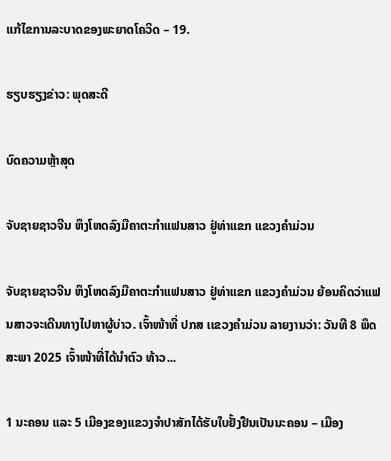ແກ້ໄຂການລະບາດຂອງພະຍາດໂຄວິດ – 19.

ຮຽບຮຽງຂ່າວ: ພຸດສະດີ

ບົດຄວາມຫຼ້າສຸດ

ຈັບຊາຍຊາວຈີນ ຫຶງໂຫດລົງມືຄາຕະກຳແຟນສາວ ຢູ່ທ່າແຂກ ແຂວງຄຳມ່ວນ

ຈັບຊາຍຊາວຈີນ ຫຶງໂຫດລົງມືຄາຕະກຳແຟນສາວ ຢູ່ທ່າແຂກ ແຂວງຄຳມ່ວນ ຍ້ອນຄິດວ່າແຟນສາວຈະເດີນທາງໄປຫາຜູ້ບ່າວ. ເຈົ້າໜ້າທີ່ ປກສ ເເຂວງຄໍາມ່ວນ ລາຍງານວ່າ: ວັນທີ 8 ພຶດສະພາ 2025 ເຈົ້າໜ້າທີ່ໄດ້ນໍາຕົວ ທ້າວ...

1 ນະຄອນ ແລະ 5 ເມືອງຂອງແຂວງຈໍາປາສັກໄດ້ຮັບໃບຢັ້ງຢືນເປັນນະຄອນ – ເມືອງ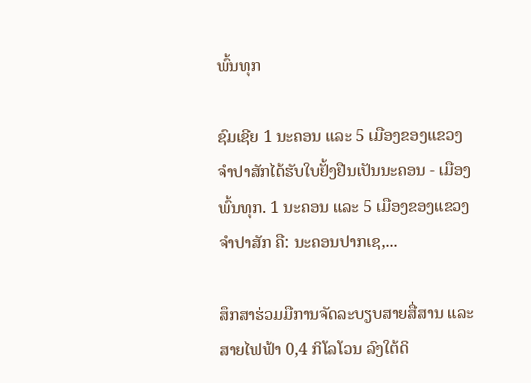ພົ້ນທຸກ

ຊົມເຊີຍ 1 ນະຄອນ ແລະ 5 ເມືອງຂອງແຂວງຈຳປາສັກໄດ້ຮັບໃບຢັ້ງຢືນເປັນນະຄອນ - ເມືອງພົ້ນທຸກ. 1 ນະຄອນ ແລະ 5 ເມືອງຂອງແຂວງຈໍາປາສັກ ຄື: ນະຄອນປາກເຊ,...

ສຶກສາຮ່ວມມືການຈັດລະບຽບສາຍສື່ສານ ແລະ ສາຍໄຟຟ້າ 0,4 ກິໂລໂວນ ລົງໃຕ້ດິ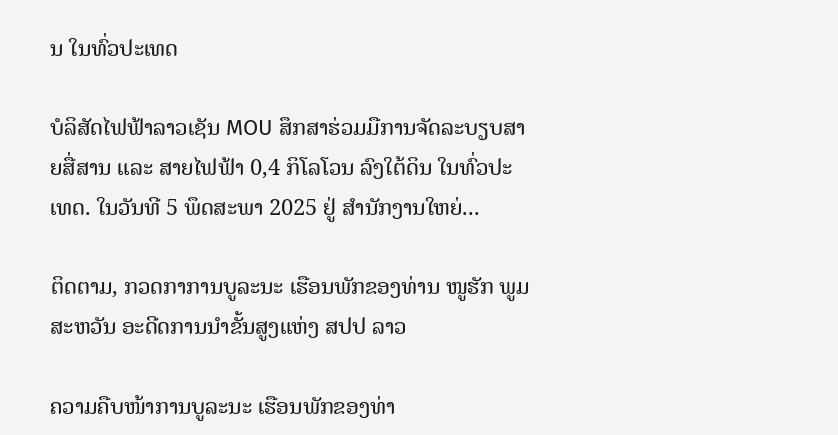ນ ໃນທົ່ວປະເທດ

ບໍລິສັດໄຟຟ້າລາວເຊັນ MOU ສຶກສາຮ່ວມມືການຈັດລະບຽບສາຍສື່ສານ ແລະ ສາຍໄຟຟ້າ 0,4 ກິໂລໂວນ ລົງໃຕ້ດິນ ໃນທົ່ວປະເທດ. ໃນວັນທີ 5 ພຶດສະພາ 2025 ຢູ່ ສໍານັກງານໃຫຍ່...

ຕິດຕາມ, ກວດກາການບູລະນະ ເຮືອນພັກຂອງທ່ານ ໜູຮັກ ພູມສະຫວັນ ອະດີດການນໍາຂັ້ນສູງແຫ່ງ ສປປ ລາວ

ຄວາມຄືບໜ້າການບູລະນະ ເຮືອນພັກຂອງທ່າ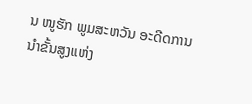ນ ໜູຮັກ ພູມສະຫວັນ ອະດີດການນໍາຂັ້ນສູງແຫ່ງ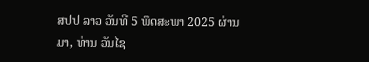ສປປ ລາວ ວັນທີ 5 ພຶດສະພາ 2025 ຜ່ານມາ, ທ່ານ ວັນໄຊ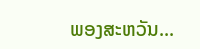ພອງສະຫວັນ...